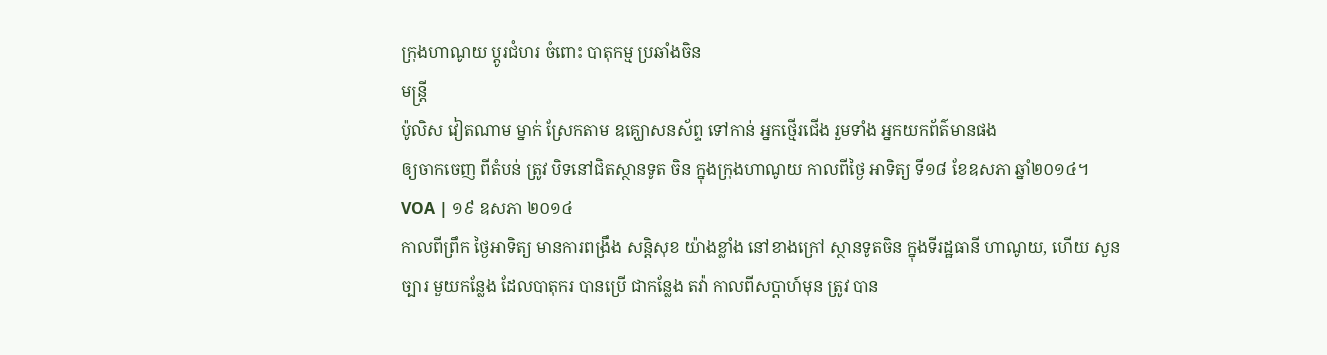ក្រុងហាណូយ ប្តូរជំហរ ចំពោះ បាតុកម្ម ប្រឆាំងចិន
មន្ត្រី
ប៉ូលិស វៀតណាម ម្នាក់ ស្រែកតាម ឧគ្ឃោសនស័ព្ទ ទៅកាន់ អ្នកថ្មើរជើង រួមទាំង អ្នកយកព័ត៌មានផង
ឲ្យចាកចេញ ពីតំបន់ ត្រូវ បិទនៅជិតស្ថានទូត ចិន ក្នុងក្រុងហាណូយ កាលពីថ្ងៃ អាទិត្យ ទី១៨ ខែឧសភា ឆ្នាំ២០១៤។
VOA | ១៩ ឧសភា ២០១៤
កាលពីព្រឹក ថ្ងៃអាទិត្យ មានការពង្រឹង សន្តិសុខ យ៉ាងខ្លាំង នៅខាងក្រៅ ស្ថានទូតចិន ក្នុងទីរដ្ឋធានី ហាណូយ, ហើយ សួនច្បារ មួយកន្លែង ដែលបាតុករ បានប្រើ ជាកន្លែង តវ៉ា កាលពីសប្តាហ៍មុន ត្រូវ បាន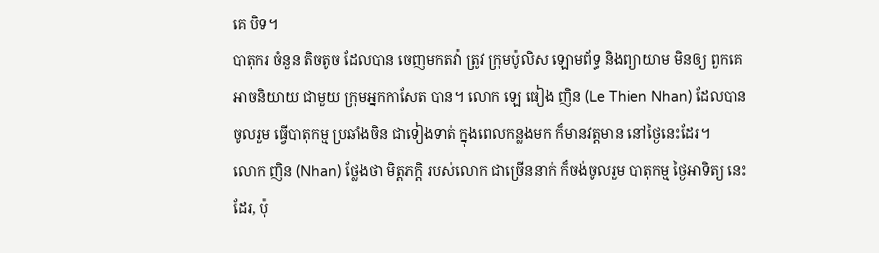គេ បិទ។
បាតុករ ចំនួន តិចតូច ដែលបាន ចេញមកតវ៉ា ត្រូវ ក្រុមប៉ូលិស ឡោមព័ទ្ធ និងព្យាយាម មិនឲ្យ ពួកគេ អាចនិយាយ ជាមួយ ក្រុមអ្នកកាសែត បាន។ លោក ឡេ ធៀង ញិន (Le Thien Nhan) ដែលបានចូលរួម ធ្វើបាតុកម្ម ប្រឆាំងចិន ជាទៀងទាត់ ក្នុងពេលកន្លងមក ក៏មានវត្តមាន នៅថ្ងៃនេះដែរ។
លោក ញិន (Nhan) ថ្លែងថា មិត្តភក្តិ របស់លោក ជាច្រើននាក់ ក៏ចង់ចូលរួម បាតុកម្ម ថ្ងៃអាទិត្យ នេះដែរ, ប៉ុ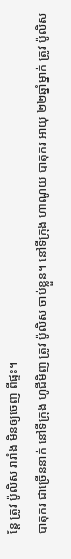ន្តែ ត្រូវ ប៉ូលិស រារាំង មិនឲ្យចេញ ពីផ្ទះ។
បាតុករ ជាច្រើននាក់ នៅទីក្រុង ហូជីមិញ ត្រូវ ប៉ូលិស ចាប់ខ្លួន។ នៅទីក្រុង ហាណូយ បាតុករ អាយុ ២២ឆ្នាំម្នាក់ ត្រូវ ប៉ូលិស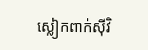ស្លៀកពាក់ស៊ីវិ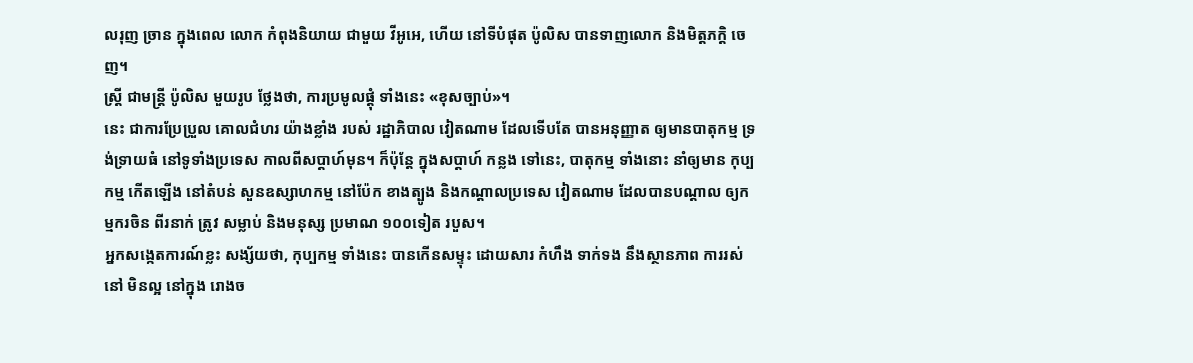លរុញ ច្រាន ក្នុងពេល លោក កំពុងនិយាយ ជាមួយ វីអូអេ, ហើយ នៅទីបំផុត ប៉ូលិស បានទាញលោក និងមិត្តភក្តិ ចេញ។
ស្រ្តី ជាមន្ត្រី ប៉ូលិស មួយរូប ថ្លែងថា, ការប្រមូលផ្តុំ ទាំងនេះ «ខុសច្បាប់»។
នេះ ជាការប្រែប្រួល គោលជំហរ យ៉ាងខ្លាំង របស់ រដ្ឋាភិបាល វៀតណាម ដែលទើបតែ បានអនុញ្ញាត ឲ្យមានបាតុកម្ម ទ្រង់ទ្រាយធំ នៅទូទាំងប្រទេស កាលពីសប្តាហ៍មុន។ ក៏ប៉ុន្តែ ក្នុងសប្តាហ៍ កន្លង ទៅនេះ, បាតុកម្ម ទាំងនោះ នាំឲ្យមាន កុប្បកម្ម កើតឡើង នៅតំបន់ សួនឧស្សាហកម្ម នៅប៉ែក ខាងត្បូង និងកណ្តាលប្រទេស វៀតណាម ដែលបានបណ្តាល ឲ្យកម្មករចិន ពីរនាក់ ត្រូវ សម្លាប់ និងមនុស្ស ប្រមាណ ១០០ទៀត របួស។
អ្នកសង្កេតការណ៍ខ្លះ សង្ស័យថា, កុប្បកម្ម ទាំងនេះ បានកើនសម្ទុះ ដោយសារ កំហឹង ទាក់ទង នឹងស្ថានភាព ការរស់នៅ មិនល្អ នៅក្នុង រោងច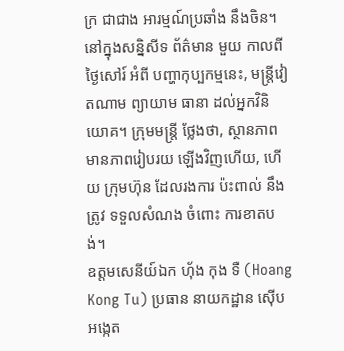ក្រ ជាជាង អារម្មណ៍ប្រឆាំង នឹងចិន។
នៅក្នុងសន្និសីទ ព័ត៌មាន មួយ កាលពីថ្ងៃសៅរ៍ អំពី បញ្ហាកុប្បកម្មនេះ, មន្ត្រីវៀតណាម ព្យាយាម ធានា ដល់អ្នកវិនិយោគ។ ក្រុមមន្ត្រី ថ្លែងថា, ស្ថានភាព មានភាពរៀបរយ ឡើងវិញហើយ, ហើយ ក្រុមហ៊ុន ដែលរងការ ប៉ះពាល់ នឹងត្រូវ ទទួលសំណង ចំពោះ ការខាតបង់។
ឧត្តមសេនីយ៍ឯក ហ៊័ង កុង ទឺ (Hoang Kong Tu) ប្រធាន នាយកដ្ឋាន ស៊ើបអង្កេត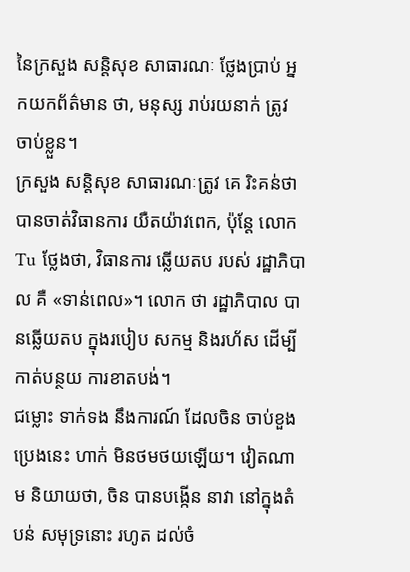នៃក្រសួង សន្តិសុខ សាធារណៈ ថ្លែងប្រាប់ អ្នកយកព័ត៌មាន ថា, មនុស្ស រាប់រយនាក់ ត្រូវ ចាប់ខ្លួន។
ក្រសួង សន្តិសុខ សាធារណៈត្រូវ គេ រិះគន់ថា បានចាត់វិធានការ យឺតយ៉ាវពេក, ប៉ុន្តែ លោក Tu ថ្លែងថា, វិធានការ ឆ្លើយតប របស់ រដ្ឋាភិបាល គឺ «ទាន់ពេល»។ លោក ថា រដ្ឋាភិបាល បានឆ្លើយតប ក្នុងរបៀប សកម្ម និងរហ័ស ដើម្បី កាត់បន្ថយ ការខាតបង់។
ជម្លោះ ទាក់ទង នឹងការណ៍ ដែលចិន ចាប់ខួងប្រេងនេះ ហាក់ មិនថមថយឡើយ។ វៀតណាម និយាយថា, ចិន បានបង្កើន នាវា នៅក្នុងតំបន់ សមុទ្រនោះ រហូត ដល់ចំ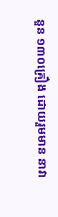នួន ១៣០គ្រឿង ដោយរួមមាន នាវា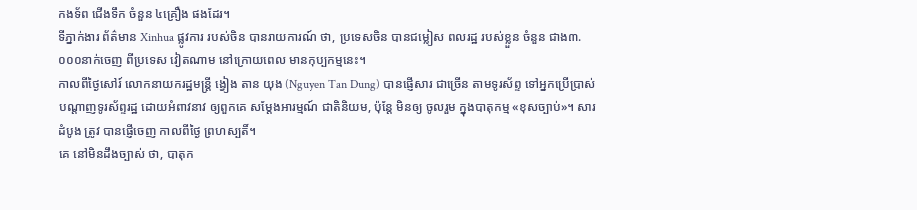កងទ័ព ជើងទឹក ចំនួន ៤គ្រឿង ផងដែរ។
ទីភ្នាក់ងារ ព័ត៌មាន Xinhua ផ្លូវការ របស់ចិន បានរាយការណ៍ ថា, ប្រទេសចិន បានជម្លៀស ពលរដ្ឋ របស់ខ្លួន ចំនួន ជាង៣.០០០នាក់ចេញ ពីប្រទេស វៀតណាម នៅក្រោយពេល មានកុប្បកម្មនេះ។
កាលពីថ្ងៃសៅរ៍ លោកនាយករដ្ឋមន្ត្រី ង្វៀង តាន យុង (Nguyen Tan Dung) បានផ្ញើសារ ជាច្រើន តាមទូរស័ព្ទ ទៅអ្នកប្រើប្រាស់ បណ្តាញទូរស័ព្ទរដ្ឋ ដោយអំពាវនាវ ឲ្យពួកគេ សម្តែងអារម្មណ៍ ជាតិនិយម, ប៉ុន្តែ មិនឲ្យ ចូលរួម ក្នុងបាតុកម្ម «ខុសច្បាប់»។ សារដំបូង ត្រូវ បានផ្ញើចេញ កាលពីថ្ងៃ ព្រហស្បតិ៍។
គេ នៅមិនដឹងច្បាស់ ថា, បាតុក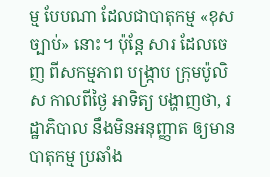ម្ម បែបណា ដែលជាបាតុកម្ម «ខុសច្បាប់» នោះ។ ប៉ុន្តែ សារ ដែលចេញ ពីសកម្មភាព បង្ក្រាប ក្រុមប៉ូលិស កាលពីថ្ងៃ អាទិត្យ បង្ហាញថា, រដ្ឋាភិបាល នឹងមិនអនុញ្ញាត ឲ្យមានបាតុកម្ម ប្រឆាំង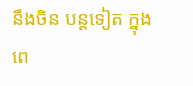នឹងចិន បន្តទៀត ក្នុងពេ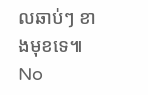លឆាប់ៗ ខាងមុខទេ៕
No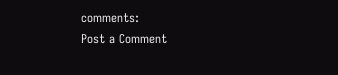comments:
Post a Comment